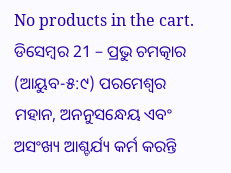No products in the cart.
ଡିସେମ୍ବର 21 – ପ୍ରଭୁ ଚମତ୍କାର
(ଆୟୁବ-୫:୯) ପରମେଶ୍ୱର ମହାନ, ଅନନୁସନ୍ଧେୟ ଏବଂ ଅସଂଖ୍ୟ ଆଶ୍ଚର୍ଯ୍ୟ କର୍ମ କରନ୍ତି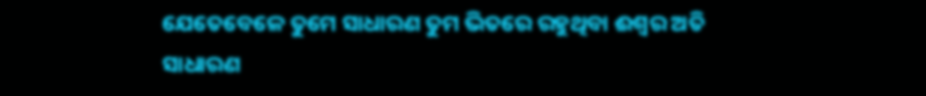ଯେତେବେଳେ ତୁମେ ସାଧାରଣ ତୁମ ଭିତରେ ରହୁଥିବା ଈଶ୍ବର ଅତି ସାଧାରଣ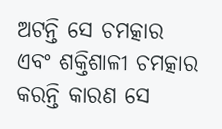ଅଟନ୍ତି ସେ ଚମତ୍କାର ଏବଂ ଶକ୍ତିଶାଳୀ ଚମତ୍କାର କରନ୍ତି କାରଣ ସେ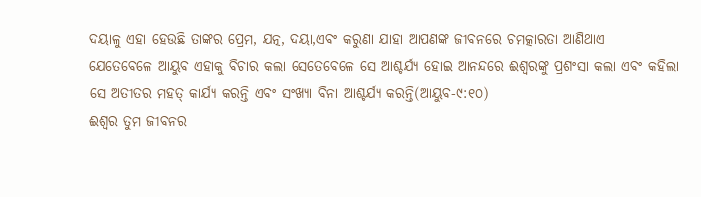ଦୟାଳୁ ଏହା ହେଉଛି ତାଙ୍କର ପ୍ରେମ, ଯତ୍ନ, ଦୟା,ଏବଂ କରୁଣା ଯାହା ଆପଣଙ୍କ ଜୀବନରେ ଚମତ୍କାରତା ଆଣିଥାଏ
ଯେତେବେଳେ ଆୟୁବ ଏହାକୁ ବିଚାର କଲା ସେତେବେଳେ ସେ ଆଶ୍ଚର୍ଯ୍ୟ ହୋଇ ଆନନ୍ଦରେ ଈଶ୍ବରଙ୍କୁ ପ୍ରଶଂସା କଲା ଏବଂ କହିଲା ସେ ଅତୀତର ମହତ୍ କାର୍ଯ୍ୟ କରନ୍ତି ଏବଂ ସଂଖ୍ୟା ବିନା ଆଶ୍ଚର୍ଯ୍ୟ କରନ୍ତି(ଆୟୁବ-୯:୧୦)
ଈଶ୍ବର ତୁମ ଜୀବନର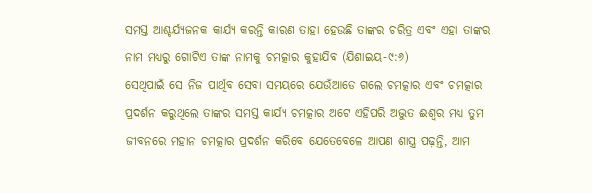ସମସ୍ତ ଆଶ୍ଚର୍ଯ୍ୟଜନକ କାର୍ଯ୍ୟ କରନ୍ତି କାରଣ ତାହା ହେଉଛି ତାଙ୍କର ଚରିତ୍ର ଏବଂ ଏହା ତାଙ୍କର ନାମ ମଧ୍ୟରୁ ଗୋଟିଏ ତାଙ୍କ ନାମକୁ ଚମତ୍କାର କୁହାଯିବ (ଯିଶାଇୟ-୯:୬)
ସେଥିପାଇଁ ସେ ନିଜ ପାର୍ଥିବ ସେବା ସମୟରେ ଯେଉଁଆଡେ ଗଲେ ଚମତ୍କାର ଏବଂ ଚମତ୍କାର ପ୍ରଦର୍ଶନ କରୁଥିଲେ ତାଙ୍କର ସମସ୍ତ କାର୍ଯ୍ୟ ଚମତ୍କାର ଅଟେ ଏହିପରି ଅଦ୍ଭୁତ ଈଶ୍ବର ମଧ୍ୟ ତୁମ ଜୀବନରେ ମହାନ ଚମତ୍କାର ପ୍ରଦର୍ଶନ କରିବେ ଯେତେବେଳେ ଆପଣ ଶାସ୍ତ୍ର ପଢ଼ନ୍ତି, ଆମ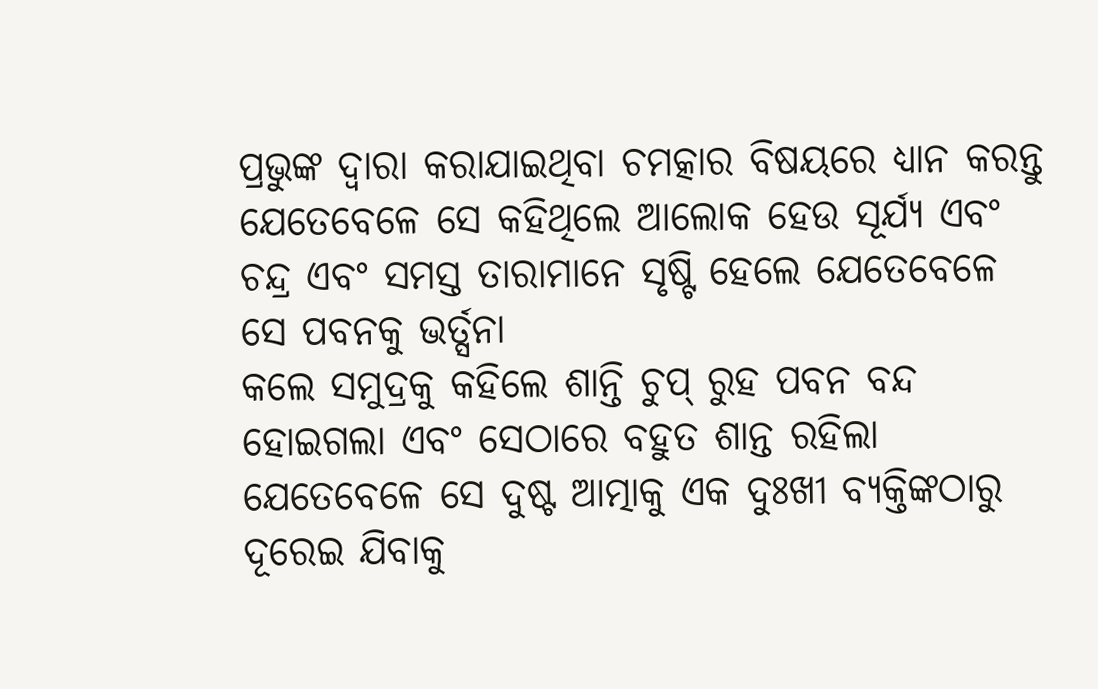ପ୍ରଭୁଙ୍କ ଦ୍ୱାରା କରାଯାଇଥିବା ଚମତ୍କାର ବିଷୟରେ ଧ୍ୟାନ କରନ୍ତୁ ଯେତେବେଳେ ସେ କହିଥିଲେ ଆଲୋକ ହେଉ ସୂର୍ଯ୍ୟ ଏବଂ ଚନ୍ଦ୍ର ଏବଂ ସମସ୍ତ ତାରାମାନେ ସୃଷ୍ଟି ହେଲେ ଯେତେବେଳେ ସେ ପବନକୁ ଭର୍ତ୍ସନା
କଲେ ସମୁଦ୍ରକୁ କହିଲେ ଶାନ୍ତି ଚୁପ୍ ରୁହ ପବନ ବନ୍ଦ ହୋଇଗଲା ଏବଂ ସେଠାରେ ବହୁତ ଶାନ୍ତ ରହିଲା ଯେତେବେଳେ ସେ ଦୁଷ୍ଟ ଆତ୍ମାକୁ ଏକ ଦୁଃଖୀ ବ୍ୟକ୍ତିଙ୍କଠାରୁ ଦୂରେଇ ଯିବାକୁ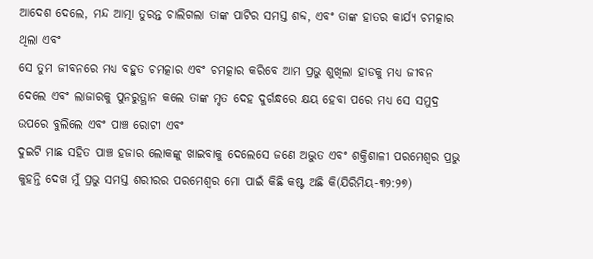ଆଦେଶ ଦେଲେ, ମନ୍ଦ ଆତ୍ମା ତୁରନ୍ତ ଚାଲିଗଲା ତାଙ୍କ ପାଟିର ସମସ୍ତ ଶବ୍ଦ, ଏବଂ ତାଙ୍କ ହାତର କାର୍ଯ୍ୟ ଚମତ୍କାର ଥିଲା ଏବଂ
ସେ ତୁମ ଜୀବନରେ ମଧ୍ୟ ବହୁତ ଚମତ୍କାର ଏବଂ ଚମତ୍କାର କରିବେ ଆମ ପ୍ରଭୁ ଶୁଖିଲା ହାଡକୁ ମଧ୍ୟ ଜୀବନ ଦେଲେ ଏବଂ ଲାଜାରକୁ ପୁନରୁତ୍ଥାନ କଲେ ତାଙ୍କ ମୃତ ଦେହ ଦୁର୍ଗନ୍ଧରେ କ୍ଷୟ ହେବା ପରେ ମଧ୍ୟ ସେ ସମୁଦ୍ର ଉପରେ ବୁଲିଲେ ଏବଂ ପାଞ୍ଚ ରୋଟୀ ଏବଂ
ଦୁଇଟି ମାଛ ସହିତ ପାଞ୍ଚ ହଜାର ଲୋକଙ୍କୁ ଖାଇବାକୁ ଦେଲେସେ ଜଣେ ଅଦ୍ଭୁତ ଏବଂ ଶକ୍ତିଶାଳୀ ପରମେଶ୍ୱର ପ୍ରଭୁ କୁହନ୍ତି ଦେଖ ମୁଁ ପ୍ରଭୁ ସମସ୍ତ ଶରୀରର ପରମେଶ୍ୱର ମୋ ପାଇଁ କିଛି କଷ୍ଟ ଅଛି କି(ଯିରିମିୟ-୩୨:୨୭)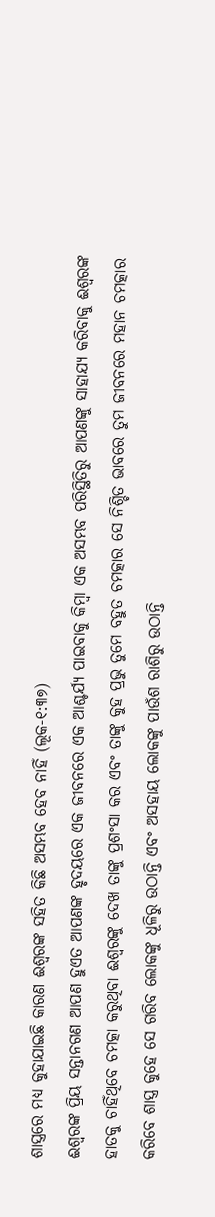ଶାସ୍ତ୍ରରେ ମଧ୍ୟ କୁହାଯାଇଛି କାରଣ ଈଶ୍ବରଙ୍କ ସହିତ କିଛି ଅସମ୍ଭବ ହେବ ନାହିଁ (ଲୂକ-୧:୩୭)
ଈଶ୍ବରଙ୍କ ପ୍ରିୟ ସନ୍ତାନଗଣ ଆପଣ ହୁଏତ ଆପଣଙ୍କ ହୃଦୟରେ ଏକ ଜୀବନରେ ଏକ ଆଶ୍ଚର୍ଯ୍ୟ ପାଇବାକୁ କିମ୍ବା ଏକ ଅସମ୍ଭବ ପରିସ୍ଥିତିରୁ ଆପଣଙ୍କୁ ସାହାଯ୍ୟ କରିବାକୁ ଈଶ୍ବରଙ୍କ ହାତକୁ ଚାହିଁଥିବେ ଚମତ୍କା କରୁଥିବା ଈଶ୍ବରଙ୍କୁ ଦେଖ ତାଙ୍କୁ ପ୍ରଶଂସା କର ଏବଂ ତାଙ୍କୁ କୁହ ପ୍ରଭୁ ତୁମେ ବହୁତ ଚମତ୍କାର ସେ ନିଶ୍ଚିତ ଭାବରେ ତୁମ ଜୀବନରେ ମହାନ ଚମତ୍କାର କରିବେ ଶାସ୍ତ୍ର କୁହେ ସେ ଗରିବ ଲୋକଙ୍କୁ ଧୂଳିରୁ ଉଠାନ୍ତି ଏବଂ ଅସହାୟ ଲୋକଙ୍କୁ ପାଉଁଶ ରାଶିରୁ ଉଠାନ୍ତି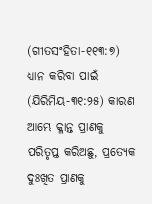(ଗୀତସଂହିତା-୧୧୩:୭)
ଧ୍ୟାନ କରିବା ପାଇଁ (ଯିରିମିୟ-୩୧:୨୫) କାରଣ ଆମ୍ଭେ କ୍ଳାନ୍ତ ପ୍ରାଣକୁ ପରିତୃପ୍ତ କରିଅଛୁ, ପ୍ରତ୍ୟେକ ଦୁଃଖିତ ପ୍ରାଣକୁ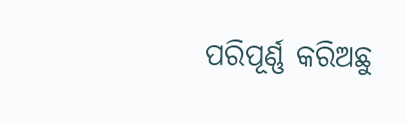ପରିପୂର୍ଣ୍ଣ କରିଅଛୁ